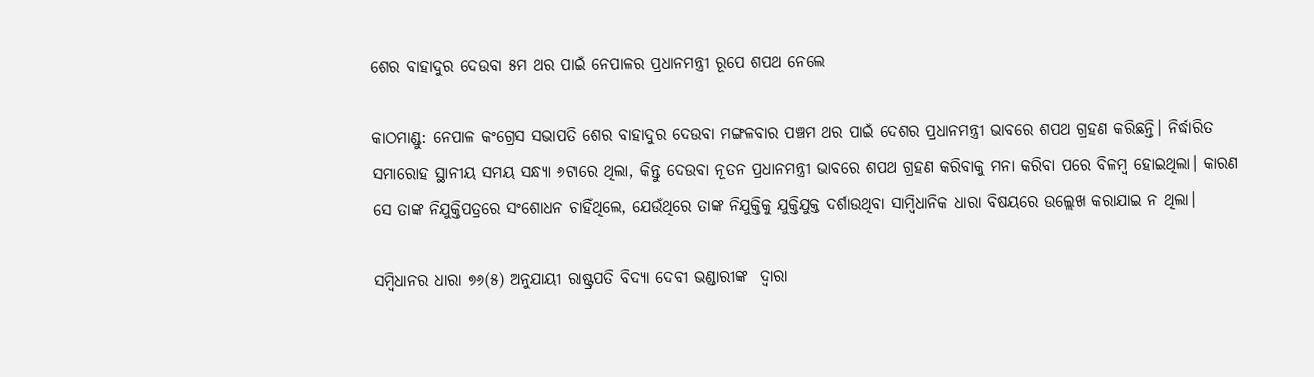ଶେର ବାହାଦୁର ଦେଉବା ୫ମ ଥର ପାଇଁ ନେପାଳର ପ୍ରଧାନମନ୍ତ୍ରୀ ରୂପେ ଶପଥ ନେଲେ

କାଠମାଣ୍ଡୁ: ନେପାଳ କଂଗ୍ରେସ ସଭାପତି ଶେର ବାହାଦୁର ଦେଉବା ମଙ୍ଗଳବାର ପଞ୍ଚମ ଥର ପାଇଁ ଦେଶର ପ୍ରଧାନମନ୍ତ୍ରୀ ଭାବରେ ଶପଥ ଗ୍ରହଣ କରିଛନ୍ତି। ନିର୍ଦ୍ଧାରିତ ସମାରୋହ ସ୍ଥାନୀୟ ସମୟ ସନ୍ଧ୍ୟା ୬ଟାରେ ଥିଲା, କିନ୍ତୁ ଦେଉବା ନୂତନ ପ୍ରଧାନମନ୍ତ୍ରୀ ଭାବରେ ଶପଥ ଗ୍ରହଣ କରିବାକୁ ମନା କରିବା ପରେ ବିଳମ୍ବ ହୋଇଥିଲା। କାରଣ ସେ ତାଙ୍କ ନିଯୁକ୍ତିପତ୍ରରେ ସଂଶୋଧନ ଚାହିଁଥିଲେ, ଯେଉଁଥିରେ ତାଙ୍କ ନିଯୁକ୍ତିକୁ ଯୁକ୍ତିଯୁକ୍ତ ଦର୍ଶାଉଥିବା ସାମ୍ବିଧାନିକ ଧାରା ବିଷୟରେ ଉଲ୍ଲେଖ କରାଯାଇ ନ ଥିଲା।

ସମ୍ବିଧାନର ଧାରା ୭୬(୫) ଅନୁଯାୟୀ ରାଷ୍ଟ୍ରପତି ବିଦ୍ୟା ଦେବୀ ଭଣ୍ଡାରୀଙ୍କ  ଦ୍ବାରା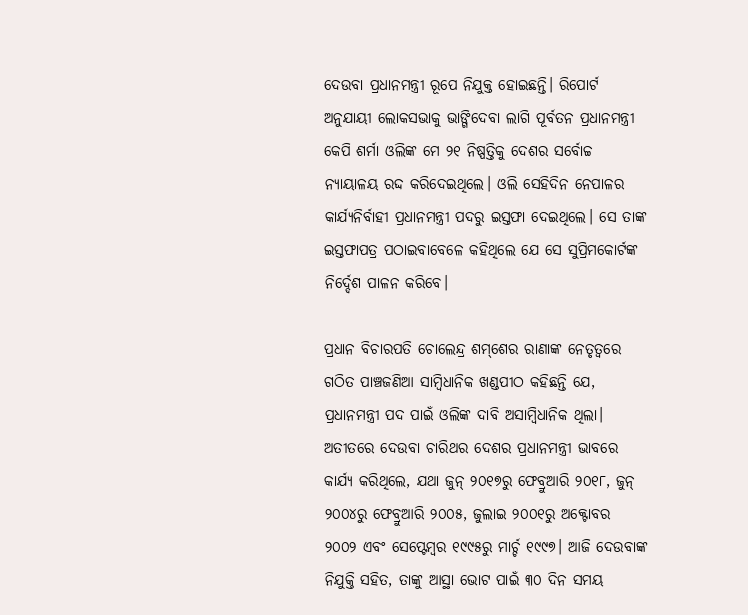ଦେଉବା ପ୍ରଧାନମନ୍ତ୍ରୀ ରୂପେ ନିଯୁକ୍ତ ହୋଇଛନ୍ତି। ରିପୋର୍ଟ ଅନୁଯାୟୀ ଲୋକସଭାକୁ ଭାଙ୍ଗିଦେବା ଲାଗି ପୂର୍ବତନ ପ୍ରଧାନମନ୍ତ୍ରୀ କେପି ଶର୍ମା ଓଲିଙ୍କ ମେ ୨୧ ନିଷ୍ପତ୍ତିକୁ ଦେଶର ସର୍ବୋଚ୍ଚ ନ୍ୟାୟାଳୟ ରଦ୍ଦ କରିଦେଇଥିଲେ। ଓଲି ସେହିଦିନ ନେପାଳର କାର୍ଯ୍ୟନିର୍ବାହୀ ପ୍ରଧାନମନ୍ତ୍ରୀ ପଦରୁ ଇସ୍ତଫା ଦେଇଥିଲେ। ସେ ତାଙ୍କ ଇସ୍ତଫାପତ୍ର ପଠାଇବାବେଳେ କହିଥିଲେ ଯେ ସେ ସୁପ୍ରିମକୋର୍ଟଙ୍କ ନିର୍ଦ୍ଦେଶ ପାଳନ କରିବେ।

ପ୍ରଧାନ ବିଚାରପତି ଚୋଲେନ୍ଦ୍ର ଶମ୍‌ଶେର ରାଣାଙ୍କ ନେତୃତ୍ୱରେ ଗଠିତ ପାଞ୍ଚଜଣିଆ ସାମ୍ବିଧାନିକ ଖଣ୍ଡପୀଠ କହିଛନ୍ତି ଯେ, ପ୍ରଧାନମନ୍ତ୍ରୀ ପଦ ପାଇଁ ଓଲିଙ୍କ ଦାବି ଅସାମ୍ବିଧାନିକ ଥିଲା। ଅତୀତରେ ଦେଉବା ଚାରିଥର ଦେଶର ପ୍ରଧାନମନ୍ତ୍ରୀ ଭାବରେ କାର୍ଯ୍ୟ କରିଥିଲେ, ଯଥା ଜୁନ୍ ୨୦୧୭ରୁ ଫେବ୍ରୁଆରି ୨୦୧୮, ଜୁନ୍ ୨୦୦୪ରୁ ଫେବ୍ରୁଆରି ୨୦୦୫, ଜୁଲାଇ ୨୦୦୧ରୁ ଅକ୍ଟୋବର ୨୦୦୨ ଏବଂ ସେପ୍ଟେମ୍ବର ୧୯୯୫ରୁ ମାର୍ଚ୍ଚ ୧୯୯୭। ଆଜି ଦେଉବାଙ୍କ ନିଯୁକ୍ତି ସହିତ, ତାଙ୍କୁ ଆସ୍ଥା ଭୋଟ ପାଇଁ ୩୦ ଦିନ ସମୟ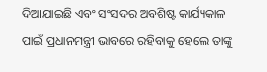ଦିଆଯାଇଛି ଏବଂ ସଂସଦର ଅବଶିଷ୍ଟ କାର୍ଯ୍ୟକାଳ ପାଇଁ ପ୍ରଧାନମନ୍ତ୍ରୀ ଭାବରେ ରହିବାକୁ ହେଲେ ତାଙ୍କୁ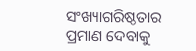ସଂଖ୍ୟାଗରିଷ୍ଠତାର ପ୍ରମାଣ ଦେବାକୁ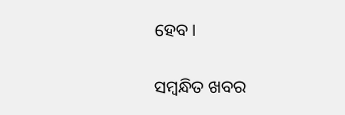ହେବ।

ସମ୍ବନ୍ଧିତ ଖବର